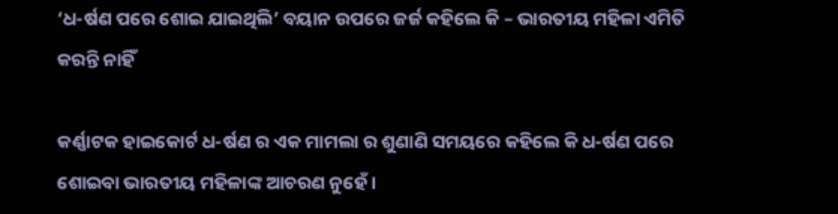‘ଧ-ର୍ଷଣ ପରେ ଶୋଇ ଯାଇଥିଲି’ ବୟାନ ଉପରେ ଜର୍ଜ କହିଲେ କି – ଭାରତୀୟ ମହିଳା ଏମିତି କରନ୍ତି ନାହିଁ

କର୍ଣ୍ଣାଟକ ହାଇକୋର୍ଟ ଧ-ର୍ଷଣ ର ଏକ ମାମଲା ର ଶୁଣାଣି ସମୟରେ କହିଲେ କି ଧ-ର୍ଷଣ ପରେ ଶୋଇବା ଭାରତୀୟ ମହିଳାଙ୍କ ଆଚରଣ ନୁହେଁ ।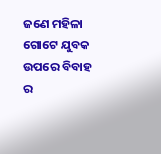ଜଣେ ମହିଳା ଗୋଟେ ଯୁବକ ଉପରେ ବିବାହ ର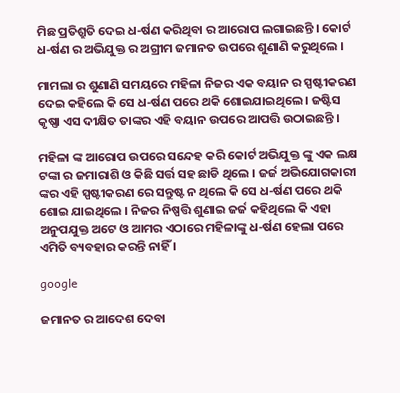ମିଛ ପ୍ରତିଶ୍ରୁତି ଦେଇ ଧ-ର୍ଷଣ କରିଥିବା ର ଆରୋପ ଲଗାଇଛନ୍ତି । କୋର୍ଟ ଧ-ର୍ଷଣ ର ଅଭିଯୁକ୍ତ ର ଅଗ୍ରୀମ ଜମାନତ ଉପରେ ଶୁଣାଣି କରୁଥିଲେ ।

ମାମଲା ର ଶୁଣାଣି ସମୟରେ ମହିଳା ନିଜର ଏକ ବୟାନ ର ସ୍ପଷ୍ଟୀକରଣ ଦେଇ କହିଲେ କି ସେ ଧ-ର୍ଷଣ ପରେ ଥକି ଶୋଇଯାଇଥିଲେ । ଜଷ୍ଟିସ କୃଷ୍ଣା ଏସ ଦୀକ୍ଷିତ ତାଙ୍କର ଏହି ବୟାନ ଉପରେ ଆପତ୍ତି ଉଠାଇଛନ୍ତି ।

ମହିଳା ଙ୍କ ଆରୋପ ଉପରେ ସନ୍ଦେହ କରି କୋର୍ଟ ଅଭିଯୁକ୍ତ ଙ୍କୁ ଏକ ଲକ୍ଷ ଟଙ୍କା ର ଜମାରାଶି ଓ କିଛି ସର୍ତ୍ତ ସହ ଛାଡି ଥିଲେ । ଜର୍ଜ ଅଭିଯୋଗକାରୀ ଙ୍କର ଏହି ସ୍ପଷ୍ଟୀକରଣ ରେ ସନ୍ତୁଷ୍ଟ ନ ଥିଲେ କି ସେ ଧ-ର୍ଷଣ ପରେ ଥକି ଶୋଇ ଯାଇଥିଲେ । ନିଜର ନିଷ୍ପତ୍ତି ଶୁଣାଇ ଜର୍ଜ କହିଥିଲେ କି ଏହା ଅନୁପଯୁକ୍ତ ଅଟେ ଓ ଆମର ଏଠାରେ ମହିଳାଙ୍କୁ ଧ-ର୍ଷଣ ହେଲା ପରେ ଏମିତି ବ୍ୟବହାର କରନ୍ତି ନାହିଁ ।

google

ଜମାନତ ର ଆଦେଶ ଦେବା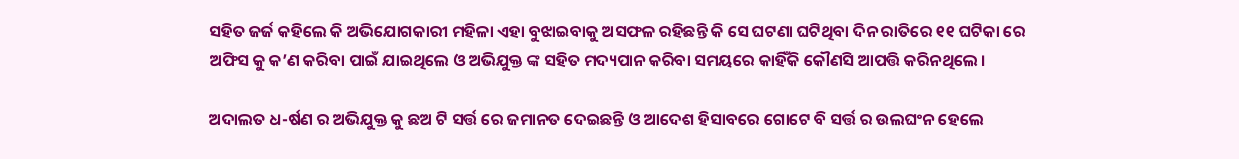ସହିତ ଜର୍ଜ କହିଲେ କି ଅଭିଯୋଗକାରୀ ମହିଳା ଏହା ବୁଝାଇବାକୁ ଅସଫଳ ରହିଛନ୍ତି କି ସେ ଘଟଣା ଘଟିଥିବା ଦିନ ରାତିରେ ୧୧ ଘଟିକା ରେ ଅଫିସ କୁ କ’ଣ କରିବା ପାଇଁ ଯାଇଥିଲେ ଓ ଅଭିଯୁକ୍ତ ଙ୍କ ସହିତ ମଦ୍ୟପାନ କରିବା ସମୟରେ କାହିଁକି କୌଣସି ଆପତ୍ତି କରିନଥିଲେ ।

ଅଦାଲତ ଧ-ର୍ଷଣ ର ଅଭିଯୁକ୍ତ କୁ ଛଅ ଟି ସର୍ତ୍ତ ରେ ଜମାନତ ଦେଇଛନ୍ତି ଓ ଆଦେଶ ହିସାବରେ ଗୋଟେ ବି ସର୍ତ୍ତ ର ଉଲଘଂନ ହେଲେ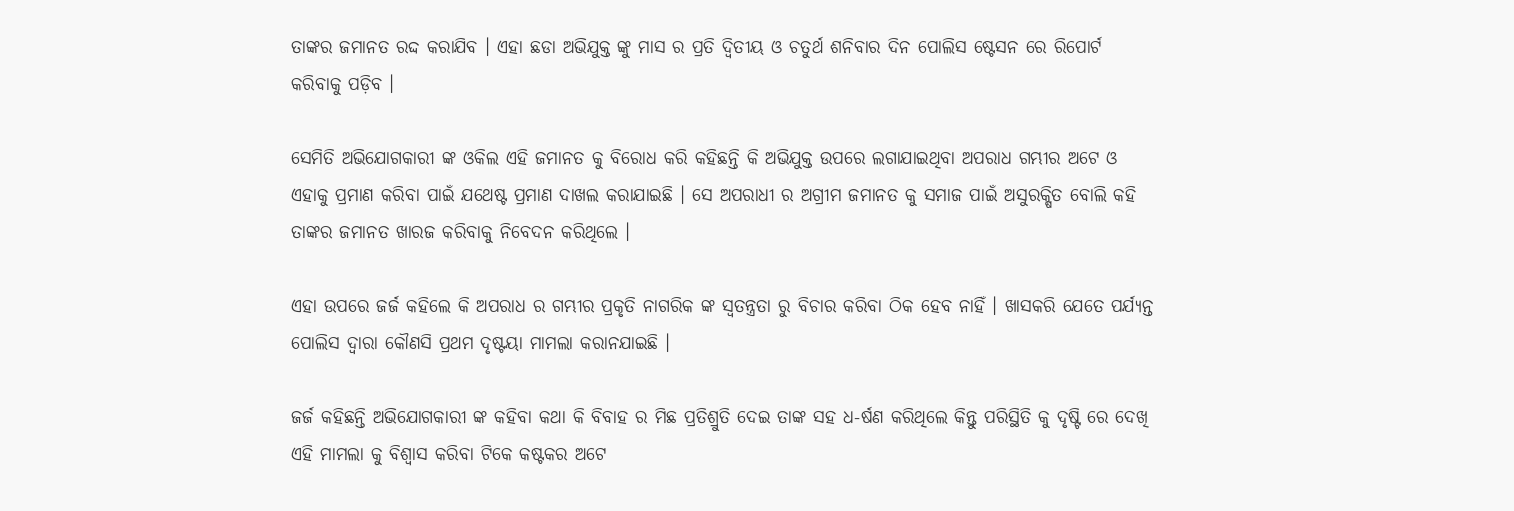ତାଙ୍କର ଜମାନତ ରଦ୍ଦ କରାଯିବ । ଏହା ଛଡା ଅଭିଯୁକ୍ତ ଙ୍କୁ ମାସ ର ପ୍ରତି ଦ୍ଵିତୀୟ ଓ ଚତୁର୍ଥ ଶନିବାର ଦିନ ପୋଲିସ ଷ୍ଟେସନ ରେ ରିପୋର୍ଟ କରିବାକୁ ପଡ଼ିବ ।

ସେମିତି ଅଭିଯୋଗକାରୀ ଙ୍କ ଓକିଲ ଏହି ଜମାନତ କୁ ବିରୋଧ କରି କହିଛନ୍ତି କି ଅଭିଯୁକ୍ତ ଉପରେ ଲଗାଯାଇଥିବା ଅପରାଧ ଗମ୍ଭୀର ଅଟେ ଓ ଏହାକୁ ପ୍ରମାଣ କରିବା ପାଇଁ ଯଥେଷ୍ଟ ପ୍ରମାଣ ଦାଖଲ କରାଯାଇଛି । ସେ ଅପରାଧୀ ର ଅଗ୍ରୀମ ଜମାନତ କୁ ସମାଜ ପାଇଁ ଅସୁରକ୍ଷିତ ବୋଲି କହି ତାଙ୍କର ଜମାନତ ଖାରଜ କରିବାକୁ ନିବେଦନ କରିଥିଲେ ।

ଏହା ଉପରେ ଜର୍ଜ କହିଲେ କି ଅପରାଧ ର ଗମ୍ଭୀର ପ୍ରକୃତି ନାଗରିକ ଙ୍କ ସ୍ୱତନ୍ତ୍ରତା ରୁ ବିଚାର କରିବା ଠିକ ହେବ ନାହିଁ । ଖାସକରି ଯେତେ ପର୍ଯ୍ୟନ୍ତ ପୋଲିସ ଦ୍ଵାରା କୌଣସି ପ୍ରଥମ ଦୃଷ୍ଟୟା ମାମଲା କରାନଯାଇଛି ।

ଜର୍ଜ କହିଛନ୍ତି ଅଭିଯୋଗକାରୀ ଙ୍କ କହିବା କଥା କି ବିବାହ ର ମିଛ ପ୍ରତିଶ୍ରୁତି ଦେଇ ତାଙ୍କ ସହ ଧ-ର୍ଷଣ କରିଥିଲେ କିନ୍ତୁ ପରିସ୍ଥିତି କୁ ଦୃଷ୍ଟି ରେ ଦେଖି ଏହି ମାମଲା କୁ ବିଶ୍ୱାସ କରିବା ଟିକେ କଷ୍ଟକର ଅଟେ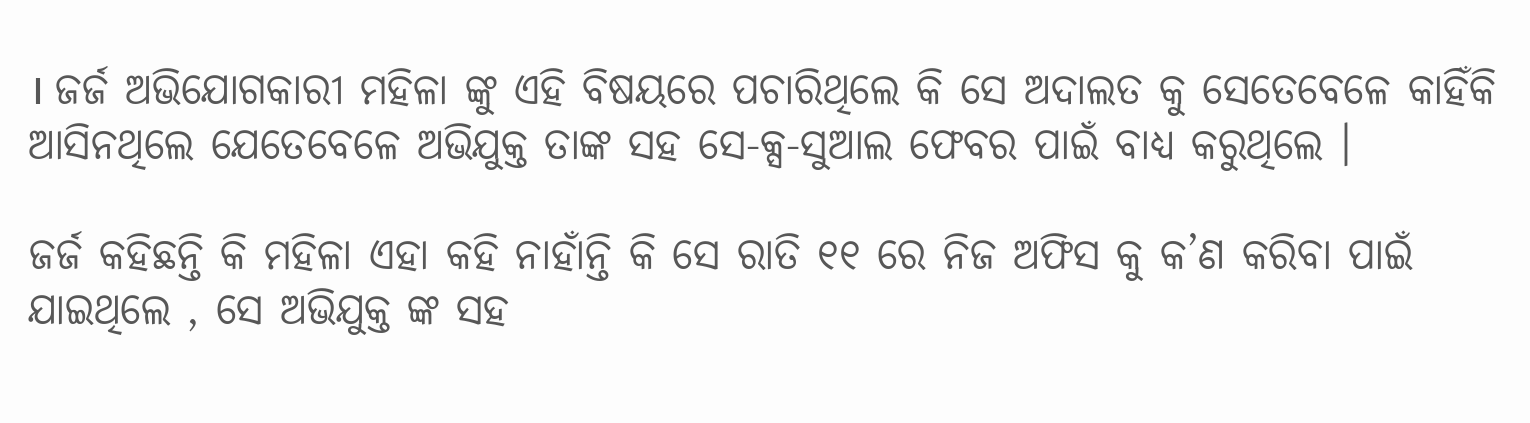। ଜର୍ଜ ଅଭିଯୋଗକାରୀ ମହିଳା ଙ୍କୁ ଏହି ବିଷୟରେ ପଚାରିଥିଲେ କି ସେ ଅଦାଲତ କୁ ସେତେବେଳେ କାହିଁକି ଆସିନଥିଲେ ଯେତେବେଳେ ଅଭିଯୁକ୍ତ ତାଙ୍କ ସହ ସେ-କ୍ସ-ସୁଆଲ ଫେବର ପାଇଁ ବାଧ୍ୟ କରୁଥିଲେ ।

ଜର୍ଜ କହିଛନ୍ତି କି ମହିଳା ଏହା କହି ନାହାଁନ୍ତି କି ସେ ରାତି ୧୧ ରେ ନିଜ ଅଫିସ କୁ କ’ଣ କରିବା ପାଇଁ ଯାଇଥିଲେ , ସେ ଅଭିଯୁକ୍ତ ଙ୍କ ସହ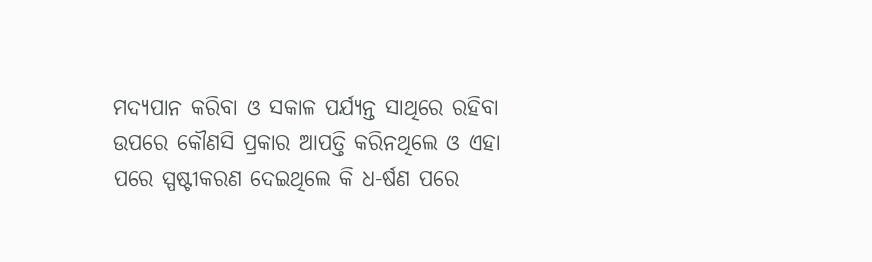ମଦ୍ୟପାନ କରିବା ଓ ସକାଳ ପର୍ଯ୍ୟନ୍ତ ସାଥିରେ ରହିବା ଉପରେ କୌଣସି ପ୍ରକାର ଆପତ୍ତି କରିନଥିଲେ ଓ ଏହା ପରେ ସ୍ପଷ୍ଟୀକରଣ ଦେଇଥିଲେ କି ଧ-ର୍ଷଣ ପରେ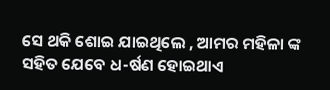ସେ ଥକି ଶୋଇ ଯାଇଥିଲେ , ଆମର ମହିଳା ଙ୍କ ସହିତ ଯେବେ ଧ-ର୍ଷଣ ହୋଇଥାଏ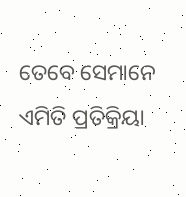ତେବେ ସେମାନେ ଏମିତି ପ୍ରତିକ୍ରିୟା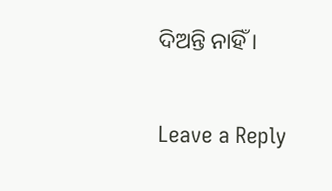ଦିଅନ୍ତି ନାହିଁ ।

Leave a Reply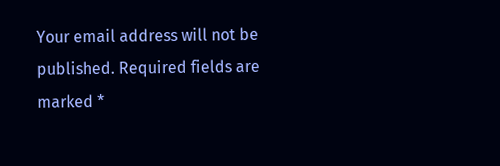Your email address will not be published. Required fields are marked *